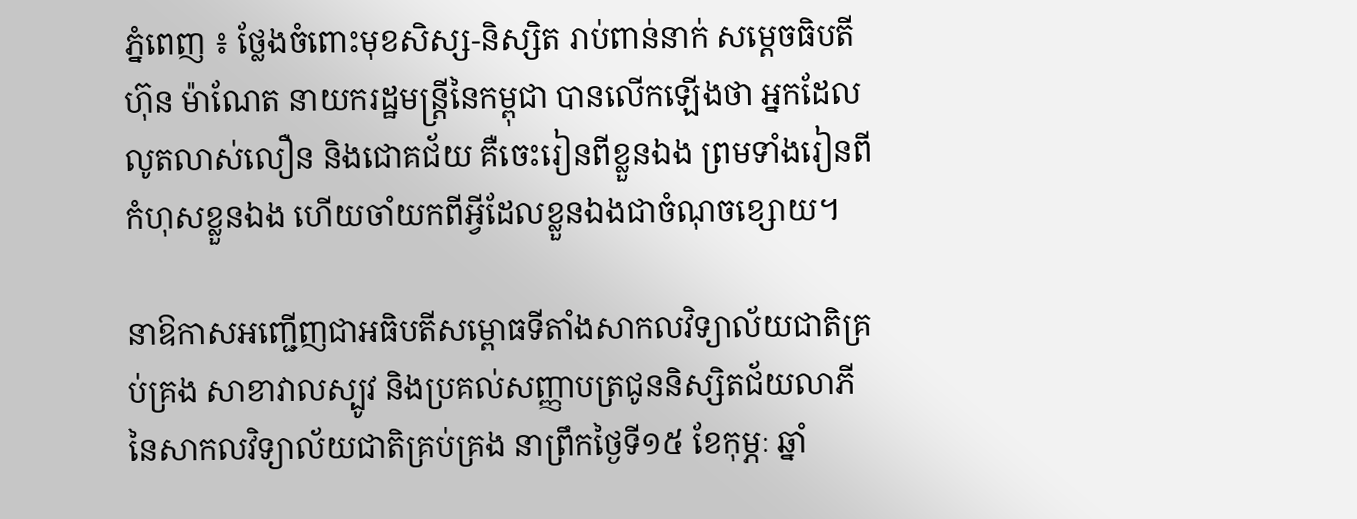ភ្នំពេញ ៖ ថ្លែងចំពោះមុខសិស្ស-និស្សិត រាប់ពាន់នាក់ សម្ដេចធិបតី ហ៊ុន ម៉ាណែត នាយករដ្ឋមន្ត្រីនៃកម្ពុជា បានលើកឡើងថា អ្នកដែលលូតលាស់លឿន និងជោគជ័យ គឺចេះរៀនពីខ្លួនឯង ព្រមទាំងរៀនពីកំហុសខ្លួនឯង ហើយចាំយកពីអ្វីដែលខ្លួនឯងជាចំណុចខ្សោយ។

នាឱកាសអញ្ជើញជាអធិបតីសម្ពោធទីតាំងសាកលវិទ្យាល័យជាតិគ្រប់គ្រង សាខាវាលស្បូវ និងប្រគល់សញ្ញាបត្រជូននិស្សិតជ័យលាភី នៃសាកលវិទ្យាល័យជាតិគ្រប់គ្រង នាព្រឹកថ្ងៃទី១៥ ខែកុម្ភៈ ឆ្នាំ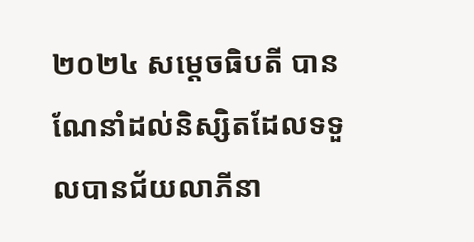២០២៤ សម្ដេចធិបតី បានណែនាំដល់និស្សិតដែលទទួលបានជ័យលាភីនា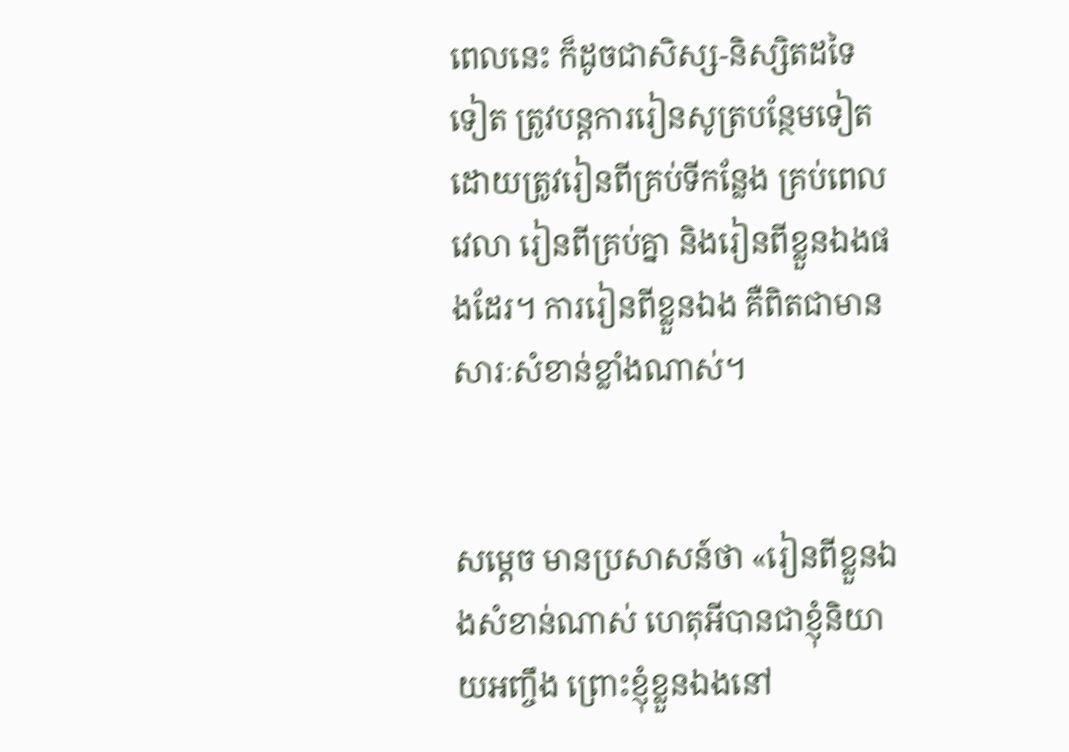ពេលនេះ ក៏ដូចជាសិស្ស-និស្សិតដទៃទៀត ត្រូវបន្តការរៀនសូត្របន្ថែមទៀត ដោយត្រូវរៀនពីគ្រប់ទីកន្លែង គ្រប់ពេលវេលា រៀនពីគ្រប់គ្នា និងរៀនពីខ្លួនឯងផងដែរ។ ការរៀនពីខ្លួនឯង គឺពិតជាមានសារៈសំខាន់ខ្លាំងណាស់។


សម្ដេច មានប្រសាសន៍ថា «រៀនពីខ្លួនឯងសំខាន់ណាស់ ហេតុអីបានជាខ្ញុំនិយាយអញ្ចឹង ព្រោះខ្ញុំខ្លួនឯងនៅ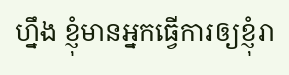ហ្នឹង ខ្ញុំមានអ្នកធ្វើការឲ្យខ្ញុំរា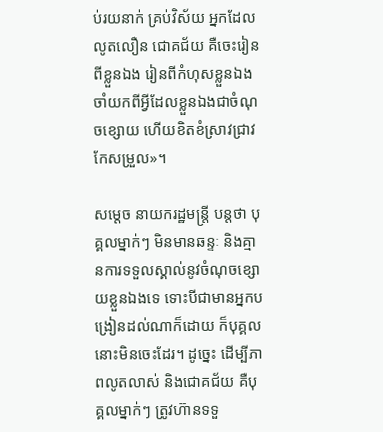ប់រយនាក់ គ្រប់វិស័យ អ្នកដែលលូតលឿន ជោគជ័យ គឺចេះរៀនពីខ្លួនឯង រៀនពីកំហុសខ្លួនឯង ចាំយកពីអ្វីដែលខ្លួនឯងជាចំណុចខ្សោយ ហើយខិតខំស្រាវជ្រាវ កែសម្រួល»។

សម្ដេច នាយករដ្ឋមន្ត្រី បន្ដថា បុគ្គលម្នាក់ៗ មិនមានឆន្ទៈ និងគ្មានការទទួលស្គាល់នូវចំណុចខ្សោយខ្លួនឯងទេ ទោះបីជាមានអ្នកបង្រៀនដល់ណាក៏ដោយ ក៏បុគ្គលនោះមិនចេះដែរ។ ដូច្នេះ ដើម្បីភាពលូតលាស់ និងជោគជ័យ គឺបុគ្គលម្នាក់ៗ ត្រូវហ៊ានទទួ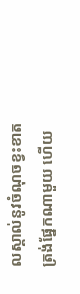លស្គាល់នូវចំណុចខ្វះខាត ត្រង់ផ្នែកណាមួយ ហើយ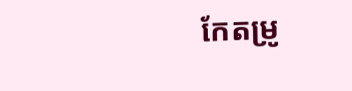កែតម្រូ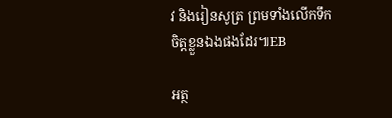វ និងរៀនសូត្រ ព្រមទាំងលើកទឹកចិត្តខ្លួនឯងផងដែរ៕EB

អត្ថ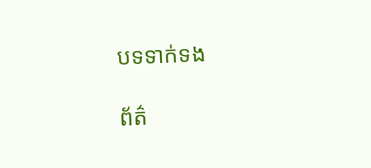បទទាក់ទង

ព័ត៌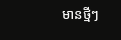មានថ្មីៗ